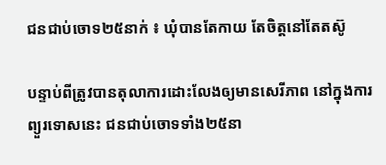ជនជាប់ចោទ២៥នាក់ ៖ ឃុំបានតែកាយ តែចិត្តនៅតែតស៊ូ

បន្ទាប់ពីត្រូវបានតុលាការដោះលែងឲ្យមានសេរីភាព នៅក្នុងការព្យួរទោសនេះ ជនជាប់ចោទទាំង២៥នា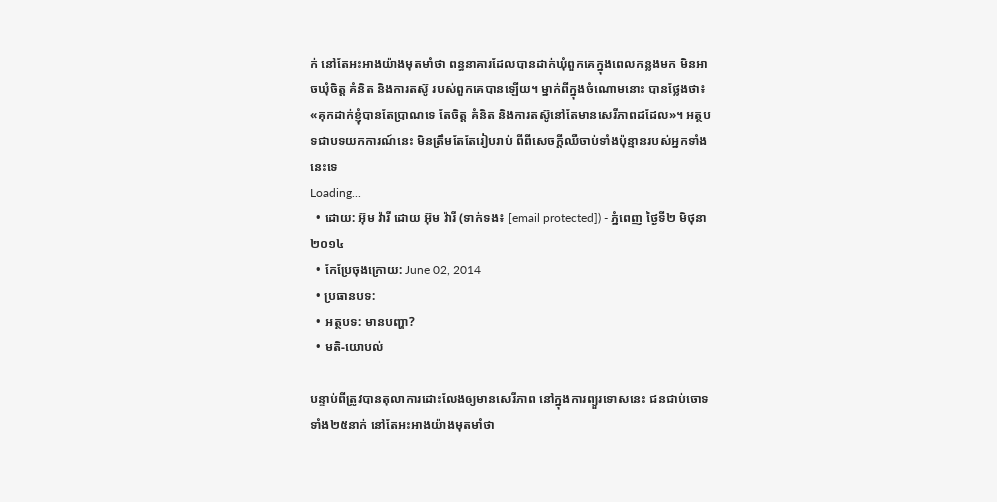ក់ នៅតែអះអាងយ៉ាងមុតមាំថា ពន្ធនាគារដែលបានដាក់ឃុំពួកគេក្នុងពេលកន្លងមក មិនអាចឃុំចិត្ត គំនិត និងការតស៊ូ របស់ពួកគេបានឡើយ។ ម្នាក់ពីក្នុងចំណោមនោះ បានថ្លែងថា៖ «គុកដាក់ខ្ញុំបានតែប្រាណទេ តែចិត្ត គំនិត និងការតស៊ូនៅតែមានសេរីភាពដដែល»។ អត្ថបទជាបទយកការណ៍នេះ មិនត្រឹមតែតែរៀបរាប់ ពីពីសេចក្ដីឈឺចាប់ទាំងប៉ុន្មានរបស់អ្នកទាំងនេះទេ
Loading...
  • ដោយ: អ៊ុម វ៉ារី ដោយ អ៊ុម វ៉ារី (ទាក់ទង៖ [email protected]) - ភ្នំពេញ ថ្ងៃទី២ មិថុនា ២០១៤
  • កែប្រែចុងក្រោយ: June 02, 2014
  • ប្រធានបទ:
  • អត្ថបទ: មានបញ្ហា?
  • មតិ-យោបល់

បន្ទាប់ពីត្រូវបានតុលាការដោះលែងឲ្យមានសេរីភាព នៅក្នុងការព្យួរទោសនេះ ជនជាប់ចោទទាំង២៥នាក់ នៅតែអះអាងយ៉ាងមុតមាំថា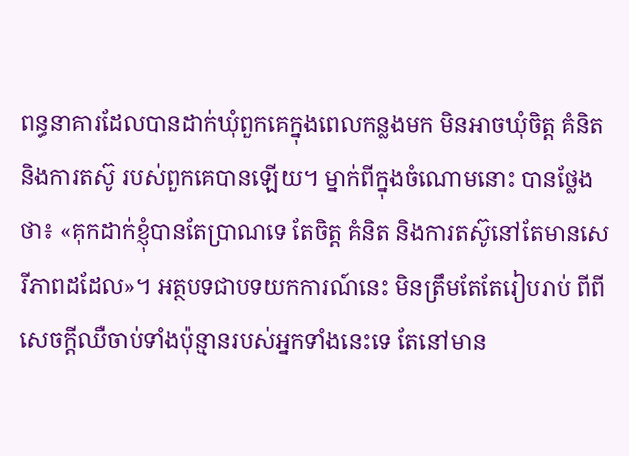ពន្ធនាគារដែលបានដាក់ឃុំពួកគេក្នុងពេលកន្លងមក មិនអាចឃុំចិត្ត គំនិត និងការតស៊ូ របស់ពួកគេបានឡើយ។ ម្នាក់ពីក្នុងចំណោមនោះ បានថ្លែងថា៖ «គុកដាក់ខ្ញុំបានតែប្រាណទេ តែចិត្ត គំនិត និងការតស៊ូនៅតែមានសេរីភាពដដែល»។ អត្ថបទជាបទយកការណ៍នេះ មិនត្រឹមតែតែរៀបរាប់ ពីពីសេចក្ដីឈឺចាប់ទាំងប៉ុន្មានរបស់អ្នកទាំងនេះទេ តែនៅមាន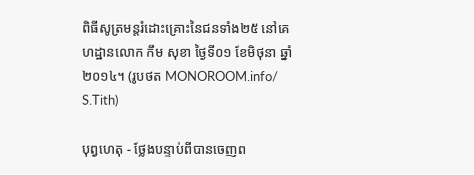ពិធីសូត្រមន្ដរំដោះគ្រោះនៃជនទាំង២៥ នៅគេហដ្ឋានលោក កឹម សុខា ថ្ងៃទី០១ ខែមិថុនា ឆ្នាំ២០១៤។ (រូបថត MONOROOM.info/ S.Tith)

បុព្វហេតុ - ថ្លែងបន្ទាប់ពីបានចេញព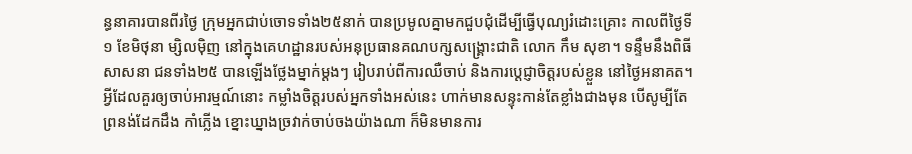ន្ធនាគារបានពីរថ្ងៃ ក្រុមអ្នកជាប់ចោទទាំង២៥នាក់ បានប្រមូលគ្នាមកជួបជុំដើម្បីធ្វើបុណ្យរំដោះគ្រោះ កាលពីថ្ងៃទី១ ខែមិថុនា ម្សិលម៉ិញ នៅក្នុងគេហដ្ឋានរបស់អនុប្រធានគណបក្សសង្គ្រោះជាតិ លោក កឹម សុខា។ ទន្ទឹមនឹងពិធីសាសនា ជនទាំង២៥ បានឡើងថ្លែងម្នាក់ម្ដងៗ រៀបរាប់ពីការឈឺចាប់ និងការប្ដេជ្ញាចិត្តរបស់ខ្លួន នៅថ្ងៃអនាគត។ អ្វីដែលគួរឲ្យចាប់អារម្មណ៍នោះ កម្លាំងចិត្តរបស់អ្នកទាំងអស់នេះ ហាក់មានសន្ទុះកាន់តែខ្លាំងជាងមុន បើសូម្បីតែព្រនង់ដែកដឹង កាំភ្លើង ខ្នោះឃ្នាងច្រវាក់ចាប់ចងយ៉ាងណា ក៏មិនមានការ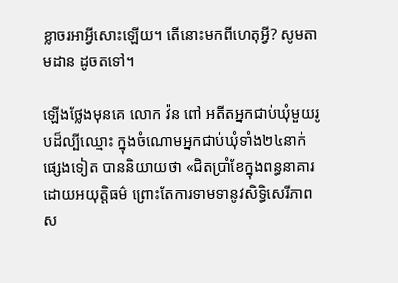ខ្លាចរអាអ្វីសោះឡើយ។ តើនោះមកពីហេតុអ្វី? សូមតាមដាន ដូចតទៅ។

ឡើងថ្លែងមុនគេ លោក វ៉ន ពៅ អតីតអ្នកជាប់ឃុំមួយរូបដ៏ល្បីឈ្មោះ ក្នុងចំណោមអ្នកជាប់ឃុំទាំង២៤នាក់ផ្សេងទៀត បាននិយាយថា «ជិតប្រាំខែក្នុងពន្ធនាគារដោយអយុត្តិធម៌ ព្រោះតែការទាមទានូវសិទ្ធិសេរីភាពស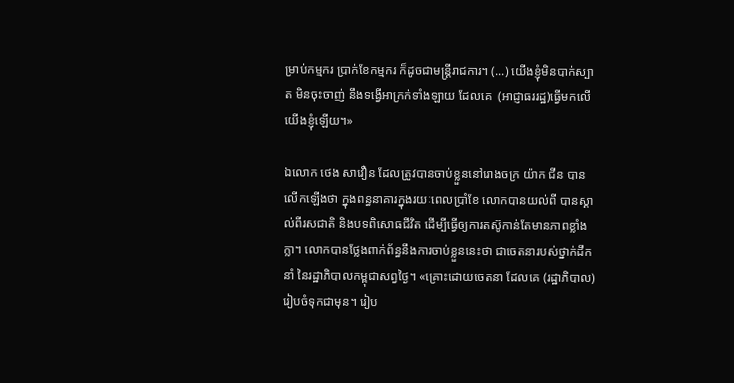ម្រាប់កម្មករ ប្រាក់ខែកម្មករ ក៏ដូចជាមន្រ្តីរាជការ។ (...) យើងខ្ញុំមិនបាក់ស្បាត មិនចុះចាញ់ នឹងទង្វើអាក្រក់ទាំងឡាយ ដែលគេ  (អាជ្ញាធររដ្ឋ)ធ្វើមកលើយើងខ្ញុំឡើយ។»

ឯលោក ថេង សាវឿន ដែលត្រូវបានចាប់ខ្លួននៅរោងចក្រ យ៉ាក ជីន បានលើកឡើងថា ក្នុងពន្ធនាគារក្នុងរយៈពេលប្រាំខែ លោកបានយល់ពី បានស្គាល់ពីរសជាតិ និងបទពិសោធជីវិត ដើម្បីធ្វើឲ្យការតស៊ូកាន់តែមានភាពខ្លាំងក្លា។ លោកបានថ្លែងពាក់ព័ន្ធនឹងការចាប់ខ្លួននេះថា ជាចេតនារបស់ថ្នាក់ដឹកនាំ នៃរដ្ឋាភិបាលកម្ពុជាសព្វថ្ងៃ។ «គ្រោះដោយចេតនា ដែលគេ (រដ្ឋាភិបាល) រៀបចំទុកជាមុន។ រៀប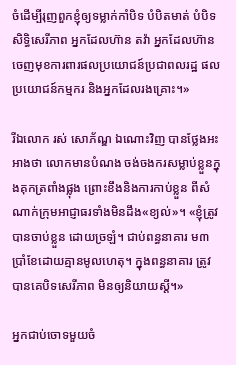ចំដើម្បីរុញពួកខ្ញុំឲ្យទម្លាក់កាំបិទ បំបិតមាត់ បំបិទសិទ្ធិសេរីភាព អ្នកដែលហ៊ាន តវ៉ា អ្នកដែលហ៊ាន ចេញមុខការពារផលប្រយោជន៍ប្រជាពលរដ្ឋ ផលប្រយោជន៍កម្មករ និងអ្នកដែលរងគ្រោះ។»

រីឯលោក រស់ សោភ័ណ្ឌ ឯណោះវិញ បានថ្លែងអះអាងថា លោកមានបំណង ចង់ចងករសម្លាប់ខ្លួនក្នុងគុកត្រពាំងផ្លុង ព្រោះខឹងនិងការកាប់ខ្លួន ពីសំណាក់ក្រុមអាជ្ញាធរទាំងមិនដឹង«ខ្យល់»។ «ខ្ញុំត្រូវបានចាប់ខ្លួន ដោយច្រឡំ។ ជាប់ពន្ធនាគារ ម៣ ប្រាំខែដោយគ្មានមូលហេតុ។ ក្នុងពន្ធនាគារ ត្រូវបានគេបិទសេរីភាព មិនឲ្យនិយាយស្តី។»

អ្នកជាប់ចោទមួយចំ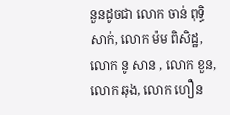នួនដូចជា លោក ចាន់ ពុទ្ធិសាក់, លោក ម៉ម ពិសិដ្ឋ, លោក នូ សាន , លោក ខួន, លោក ឆុង, លោក ហឿន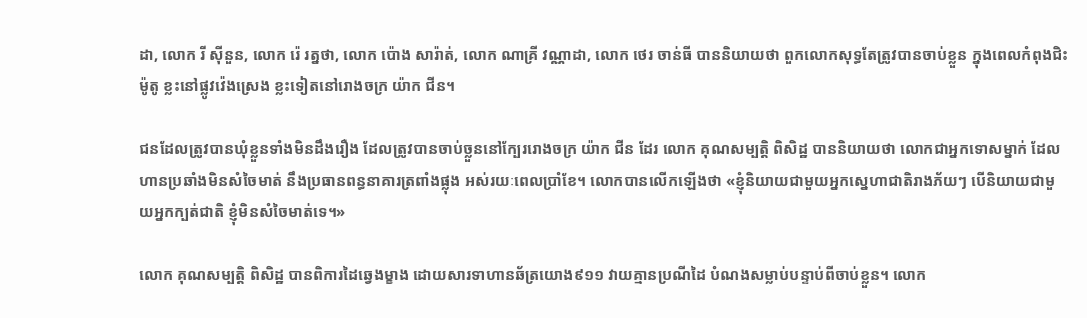ដា, លោក រី ស៊ីនួន, លោក រ៉េ រត្នថា, លោក ប៉ោង សារ៉ាត់, លោក ណាគ្រី វណ្ណាដា, លោក ថេរ ចាន់ធី បាននិយាយថា ពួកលោកសុទ្ធតែត្រូវបានចាប់ខ្លួន ក្នុងពេលកំពុងជិះម៉ូតូ ខ្លះនៅផ្លូវវ៉េងស្រេង ខ្លះទៀតនៅរោងចក្រ យ៉ាក ជីន។

ជនដែលត្រូវបានឃុំខ្លួនទាំងមិនដឹងរឿង ដែលត្រូវបានចាប់ច្លួននៅក្បែររោងចក្រ យ៉ាក ជីន ដែរ លោក គុណសម្បត្តិ ពិសិដ្ឋ បាននិយាយថា លោកជាអ្នកទោសម្នាក់ ដែលហានប្រឆាំងមិនសំចៃមាត់ នឹងប្រធានពន្ធនាគារត្រពាំងផ្លុង អស់រយៈពេលប្រាំខែ។ លោកបានលើកឡើងថា «ខ្ញុំនិយាយជាមួយអ្នកស្នេហាជាតិរាងភ័យៗ បើនិយាយជាមួយអ្នកក្បត់ជាតិ ខ្ញុំមិនសំចៃមាត់ទេ។»

លោក គុណសម្បត្តិ ពិសិដ្ឋ បានពិការដៃឆ្វេងម្ខាង ដោយសារទាហានឆ័ត្រយោង៩១១ វាយគ្មានប្រណីដៃ បំណងសម្លាប់បន្ទាប់ពីចាប់ខ្លួន។ លោក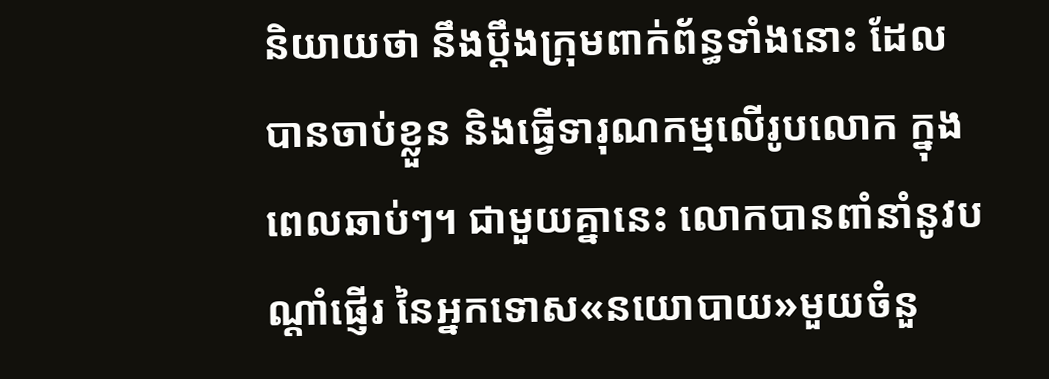និយាយថា នឹងប្តឹងក្រុមពាក់ព័ន្ធទាំងនោះ ដែលបានចាប់ខ្លួន និងធ្វើទារុណកម្មលើរូបលោក ក្នុងពេលឆាប់ៗ។ ជាមួយគ្នានេះ លោកបានពាំនាំនូវបណ្តាំផ្ញើរ នៃអ្នកទោស«នយោបាយ»មួយចំនួ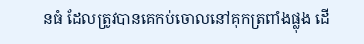នធំ ដែលត្រូវបានគេកប់ចោលនៅគុកត្រពាំងផ្លុង ដើ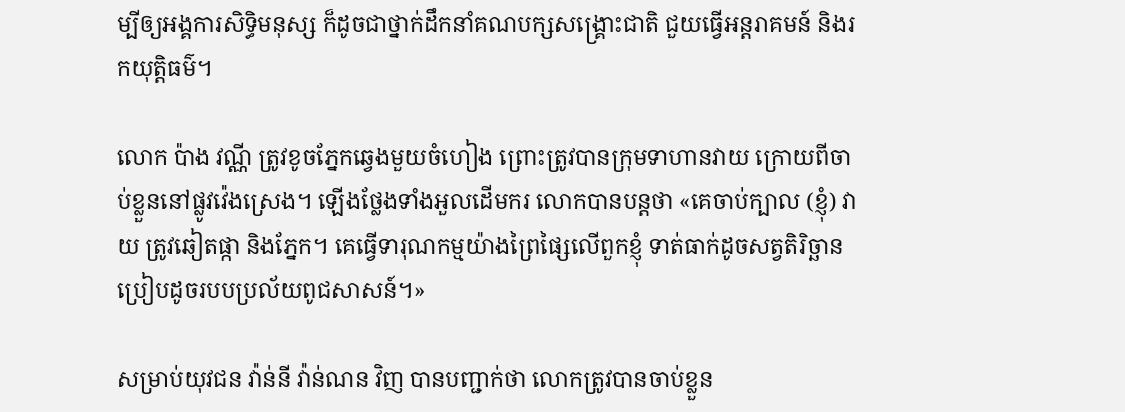ម្បីឲ្យអង្គការសិទ្ធិមនុស្ស ក៏ដូចជាថ្នាក់ដឹកនាំគណបក្សសង្គ្រោះជាតិ ជួយធ្វើអន្តរាគមន៍ និងរកយុត្តិធម៌។

លោក ប៉ាង វណ្ណី ត្រូវខូចភ្នែកឆ្វេងមួយចំហៀង ព្រោះត្រូវបានក្រុមទាហានវាយ ក្រោយពីចាប់ខ្លួននៅផ្លូវវ៉េងស្រេង។ ឡើងថ្លែងទាំងអួលដើមករ លោកបានបន្តថា «គេចាប់ក្បាល (ខ្ញុំ) វាយ ត្រូវឆៀតផ្កា និងភ្នែក។ គេធ្វើទារុណកម្មយ៉ាងព្រៃផ្សៃលើពួកខ្ញុំ ទាត់ធាក់ដូចសត្វតិរិច្ឆាន ប្រៀបដូចរបបប្រល័យពូជសាសន៍។»

សម្រាប់យុវជន វ៉ាន់នី វ៉ាន់ណន វិញ បានបញ្ជាក់ថា លោកត្រូវបានចាប់ខ្លួន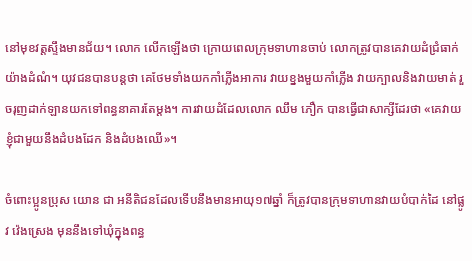នៅមុខវត្តស្ទឹងមានជ័យ។ លោក លើកឡើងថា ក្រោយពេលក្រុមទាហានចាប់ លោកត្រូវបានគេវាយដំជ្រំធាក់យ៉ាងដំណំ។ យុវជនបានបន្តថា គេថែមទាំងយកកាំភ្លើងអាការ វាយខ្នងមួយកាំភ្លើង វាយក្បាលនិងវាយមាត់ រួចរុញដាក់ឡានយកទៅពន្ធនាគារតែម្តង។ ការវាយដំដែលលោក ឈឹម ភឿក បានធ្វើជាសាក្សីដែរថា «គេវាយខ្ញុំជាមួយនឹងដំបងដែក និងដំបងឈើ»។

ចំពោះប្អូនប្រុស យោន ជា អនីតិជនដែលទើបនឹងមានអាយុ១៧ឆ្នាំ ក៏ត្រូវបានក្រុមទាហានវាយបំបាក់ដៃ នៅផ្លូវ វ៉េងស្រេង មុននឹងទៅឃុំក្នុងពន្ធ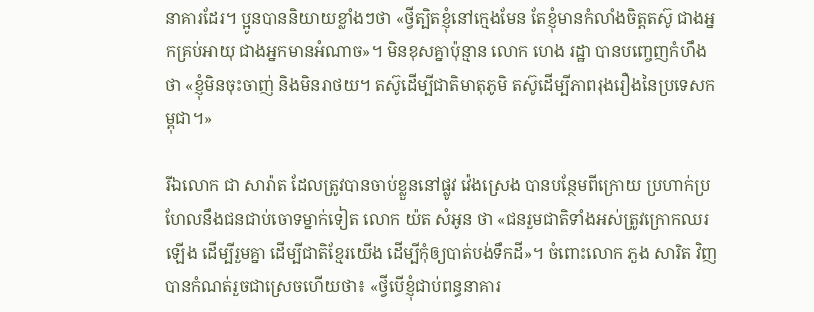នាគារដែរ។ ប្អូនបាននិយាយខ្លាំងៗថា «ថ្វីត្បិតខ្ញុំនៅក្មេងមែន តែខ្ញុំមានកំលាំងចិត្តតស៊ូ ជាងអ្នកគ្រប់អាយុ ជាងអ្នកមានអំណាច»។ មិនខុសគ្នាប៉ុន្មាន លោក ហេង រដ្ឋា បានបញ្ចេញកំហឹងថា «ខ្ញុំមិនចុះចាញ់ និងមិនរាថយ។ តស៊ូដើម្បីជាតិមាតុភូមិ តស៊ូដើម្បីភាពរុងរឿងនៃប្រទេសកម្ពុជា។»

រីឯលោក ជា សារ៉ាត ដែលត្រូវបានចាប់ខ្លួននៅផ្លូវ វ៉េងស្រេង បានបន្ថែមពីក្រោយ ប្រហាក់ប្រហែលនឹងជនជាប់ចោទម្នាក់ទៀត លោក យ៉ត សំអូន ថា «ជនរួមជាតិទាំងអស់ត្រូវក្រោកឈរឡើង ដើម្បីរួមគ្នា ដើម្បីជាតិខ្មែរយើង ដើម្បីកុំឲ្យបាត់បង់ទឹកដី»។ ចំពោះលោក ភួង សារិត វិញ បានកំណត់រួចជាស្រេចហើយថា៖ «ថ្វីបើខ្ញុំជាប់ពន្ធនាគារ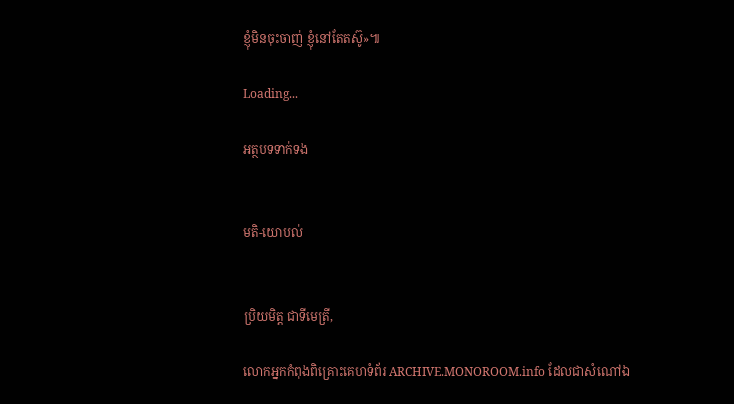ខ្ញុំមិនចុះចាញ់ ខ្ញុំនៅតែតស៊ូ»៕

Loading...

អត្ថបទទាក់ទង


មតិ-យោបល់


ប្រិយមិត្ត ជាទីមេត្រី,

លោកអ្នកកំពុងពិគ្រោះគេហទំព័រ ARCHIVE.MONOROOM.info ដែលជាសំណៅឯ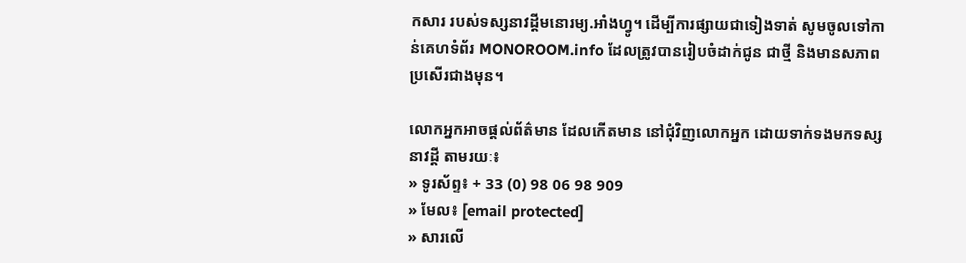កសារ របស់ទស្សនាវដ្ដីមនោរម្យ.អាំងហ្វូ។ ដើម្បីការផ្សាយជាទៀងទាត់ សូមចូលទៅកាន់គេហទំព័រ MONOROOM.info ដែលត្រូវបានរៀបចំដាក់ជូន ជាថ្មី និងមានសភាពប្រសើរជាងមុន។

លោកអ្នកអាចផ្ដល់ព័ត៌មាន ដែលកើតមាន នៅជុំវិញលោកអ្នក ដោយទាក់ទងមកទស្សនាវដ្ដី តាមរយៈ៖
» ទូរស័ព្ទ៖ + 33 (0) 98 06 98 909
» មែល៖ [email protected]
» សារលើ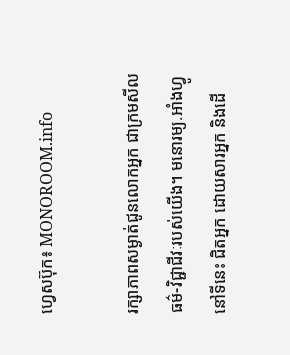ហ្វេសប៊ុក៖ MONOROOM.info

រក្សាភាពសម្ងាត់ជូនលោកអ្នក ជាក្រមសីលធម៌-វិជ្ជាជីវៈរបស់យើង។ មនោរម្យ.អាំងហ្វូ នៅទីនេះ ជិតអ្នក ដោយសារអ្នក និងដើ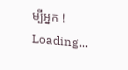ម្បីអ្នក !
Loading...